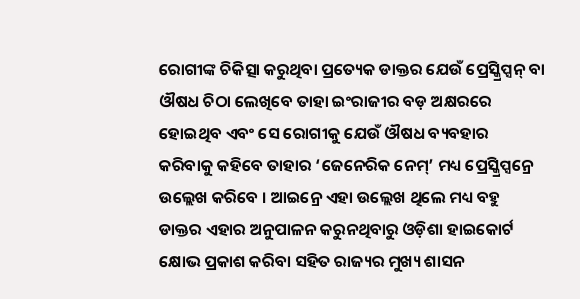ରୋଗୀଙ୍କ ଚିକିତ୍ସା କରୁଥିବା ପ୍ରତ୍ୟେକ ଡାକ୍ତର ଯେଉଁ ପ୍ରେସ୍କ୍ରିପ୍ସନ୍ ବା ଔଷଧ ଚିଠା ଲେଖିବେ ତାହା ଇଂରାଜୀର ବଡ଼ ଅକ୍ଷରରେ ହୋଇଥିବ ଏବଂ ସେ ରୋଗୀକୁ ଯେଉଁ ଔଷଧ ବ୍ୟବହାର କରିବାକୁ କହିବେ ତାହାର ‘ଜେନେରିକ ନେମ୍’ ମଧ୍ୟ ପ୍ରେସ୍କ୍ରିପ୍ସନ୍ରେ ଉଲ୍ଲେଖ କରିବେ । ଆଇନ୍ରେ ଏହା ଉଲ୍ଲେଖ ଥିଲେ ମଧ୍ୟ ବହୁ ଡାକ୍ତର ଏହାର ଅନୁପାଳନ କରୁନଥିବାରୁ ଓଡ଼ିଶା ହାଇକୋର୍ଟ କ୍ଷୋଭ ପ୍ରକାଶ କରିବା ସହିତ ରାଜ୍ୟର ମୁଖ୍ୟ ଶାସନ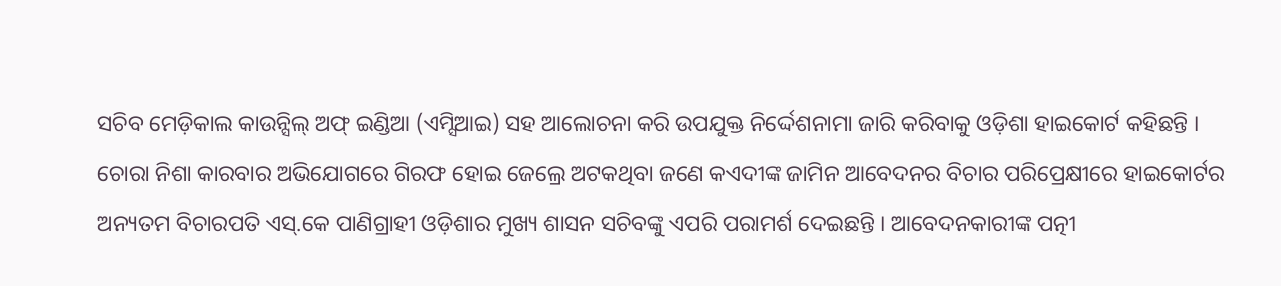ସଚିବ ମେଡ଼ିକାଲ କାଉନ୍ସିଲ୍ ଅଫ୍ ଇଣ୍ଡିଆ (ଏମ୍ସିଆଇ) ସହ ଆଲୋଚନା କରି ଉପଯୁକ୍ତ ନିର୍ଦ୍ଦେଶନାମା ଜାରି କରିବାକୁ ଓଡ଼ିଶା ହାଇକୋର୍ଟ କହିଛନ୍ତି ।
ଚୋରା ନିଶା କାରବାର ଅଭିଯୋଗରେ ଗିରଫ ହୋଇ ଜେଲ୍ରେ ଅଟକଥିବା ଜଣେ କଏଦୀଙ୍କ ଜାମିନ ଆବେଦନର ବିଚାର ପରିପ୍ରେକ୍ଷୀରେ ହାଇକୋର୍ଟର ଅନ୍ୟତମ ବିଚାରପତି ଏସ୍.କେ ପାଣିଗ୍ରାହୀ ଓଡ଼ିଶାର ମୁଖ୍ୟ ଶାସନ ସଚିବଙ୍କୁ ଏପରି ପରାମର୍ଶ ଦେଇଛନ୍ତି । ଆବେଦନକାରୀଙ୍କ ପତ୍ନୀ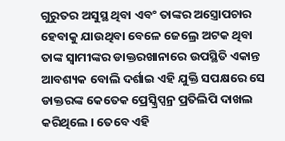ଗୁରୁତର ଅସୁସ୍ଥ ଥିବା ଏବଂ ତାଙ୍କର ଅସ୍ତ୍ରୋପଚାର ହେବାକୁ ଯାଉଥିବା ବେଳେ ଜେଲ୍ରେ ଅଟକ ଥିବା ତାଙ୍କ ସ୍ୱାମୀଙ୍କର ଡାକ୍ତରଖାନାରେ ଉପସ୍ଥିତି ଏକାନ୍ତ ଆବଶ୍ୟକ ବୋଲି ଦର୍ଶାଇ ଏହି ଯୁକ୍ତି ସପକ୍ଷରେ ସେ ଡାକ୍ତରଙ୍କ କେତେକ ପ୍ରେସ୍କ୍ରିପ୍ସନ୍ର ପ୍ରତିଲିପି ଦାଖଲ କରିଥିଲେ । ତେବେ ଏହି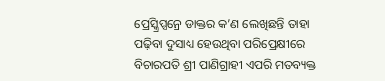ପ୍ରେସ୍କ୍ରିପ୍ସନ୍ରେ ଡାକ୍ତର କ’ଣ ଲେଖିଛନ୍ତି ତାହା ପଢ଼ିବା ଦୁସାଧ୍ୟ ହେଉଥିବା ପରିପ୍ରେକ୍ଷୀରେ ବିଚାରପତି ଶ୍ରୀ ପାଣିଗ୍ରାହୀ ଏପରି ମତବ୍ୟକ୍ତ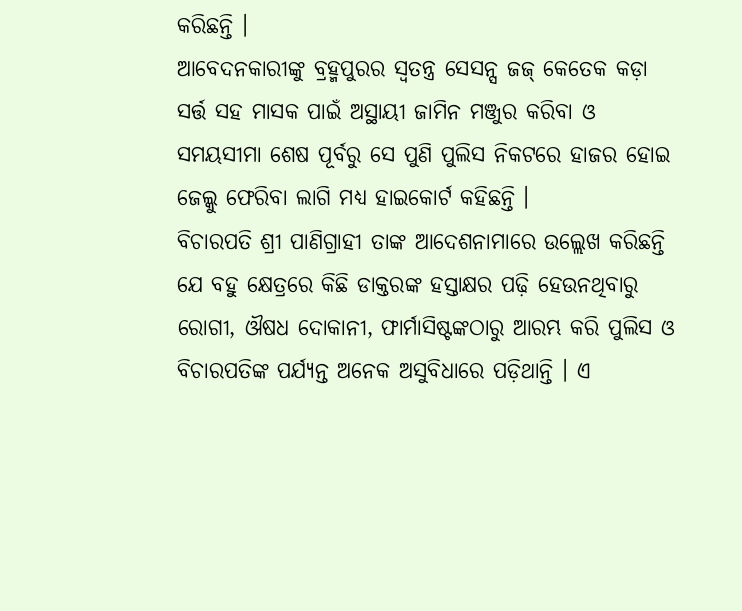କରିଛନ୍ତି ।
ଆବେଦନକାରୀଙ୍କୁ ବ୍ରହ୍ମପୁରର ସ୍ୱତନ୍ତ୍ର ସେସନ୍ସ ଜଜ୍ କେତେକ କଡ଼ା ସର୍ତ୍ତ ସହ ମାସକ ପାଇଁ ଅସ୍ଥାୟୀ ଜାମିନ ମଞ୍ଜୁର କରିବା ଓ ସମୟସୀମା ଶେଷ ପୂର୍ବରୁ ସେ ପୁଣି ପୁଲିସ ନିକଟରେ ହାଜର ହୋଇ ଜେଲ୍କୁ ଫେରିବା ଲାଗି ମଧ୍ୟ ହାଇକୋର୍ଟ କହିଛନ୍ତି ।
ବିଚାରପତି ଶ୍ରୀ ପାଣିଗ୍ରାହୀ ତାଙ୍କ ଆଦେଶନାମାରେ ଉଲ୍ଲେଖ କରିଛନ୍ତି ଯେ ବହୁ କ୍ଷେତ୍ରରେ କିଛି ଡାକ୍ତରଙ୍କ ହସ୍ତାକ୍ଷର ପଢ଼ି ହେଉନଥିବାରୁ ରୋଗୀ, ଔଷଧ ଦୋକାନୀ, ଫାର୍ମାସିଷ୍ଟଙ୍କଠାରୁ ଆରମ୍ଭ କରି ପୁଲିସ ଓ ବିଚାରପତିଙ୍କ ପର୍ଯ୍ୟନ୍ତ ଅନେକ ଅସୁବିଧାରେ ପଡ଼ିଥାନ୍ତି । ଏ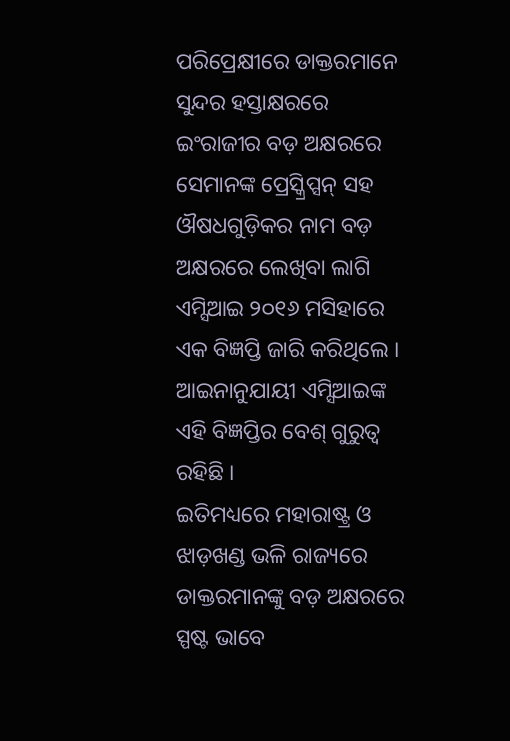ପରିପ୍ରେକ୍ଷୀରେ ଡାକ୍ତରମାନେ ସୁନ୍ଦର ହସ୍ତାକ୍ଷରରେ ଇଂରାଜୀର ବଡ଼ ଅକ୍ଷରରେ ସେମାନଙ୍କ ପ୍ରେସ୍କ୍ରିପ୍ସନ୍ ସହ ଔଷଧଗୁଡ଼ିକର ନାମ ବଡ଼ ଅକ୍ଷରରେ ଲେଖିବା ଲାଗି ଏମ୍ସିଆଇ ୨୦୧୬ ମସିହାରେ ଏକ ବିଜ୍ଞପ୍ତି ଜାରି କରିଥିଲେ । ଆଇନାନୁଯାୟୀ ଏମ୍ସିଆଇଙ୍କ ଏହି ବିଜ୍ଞପ୍ତିର ବେଶ୍ ଗୁରୁତ୍ୱ ରହିଛି ।
ଇତିମଧ୍ୟରେ ମହାରାଷ୍ଟ୍ର ଓ ଝାଡ଼ଖଣ୍ଡ ଭଳି ରାଜ୍ୟରେ ଡାକ୍ତରମାନଙ୍କୁ ବଡ଼ ଅକ୍ଷରରେ ସ୍ପଷ୍ଟ ଭାବେ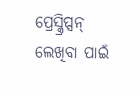ପ୍ରେସ୍କ୍ରିପ୍ସନ୍ ଲେଖିବା ପାଇଁ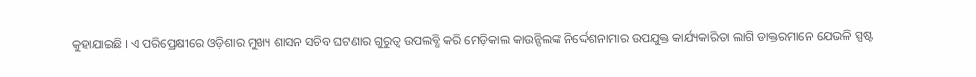କୁହାଯାଇଛି । ଏ ପରିପ୍ରେକ୍ଷୀରେ ଓଡ଼ିଶାର ମୁଖ୍ୟ ଶାସନ ସଚିବ ଘଟଣାର ଗୁରୁତ୍ୱ ଉପଲବ୍ଧି କରି ମେଡ଼ିକାଲ କାଉନ୍ସିଲଙ୍କ ନିର୍ଦ୍ଦେଶନାମାର ଉପଯୁକ୍ତ କାର୍ଯ୍ୟକାରିତା ଲାଗି ଡାକ୍ତରମାନେ ଯେଭଳି ସ୍ପଷ୍ଟ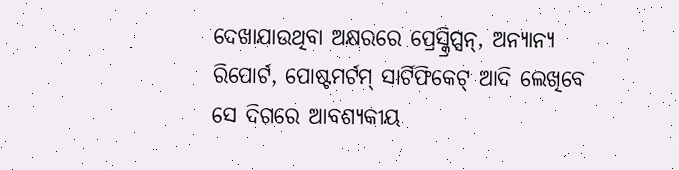ଦେଖାଯାଉଥିବା ଅକ୍ଷରରେ ପ୍ରେସ୍କ୍ରିପ୍ସନ୍, ଅନ୍ୟାନ୍ୟ ରିପୋର୍ଟ, ପୋଷ୍ଟମର୍ଟମ୍ ସାର୍ଟିଫିକେଟ୍ ଆଦି ଲେଖିବେ ସେ ଦିଗରେ ଆବଶ୍ୟକୀୟ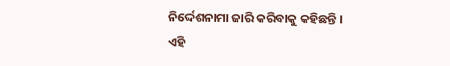ନିର୍ଦ୍ଦେଶନାମା ଜାରି କରିବାକୁ କହିଛନ୍ତି ।
ଏହି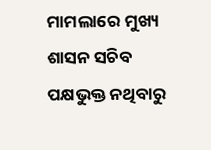ମାମଲାରେ ମୁଖ୍ୟ ଶାସନ ସଚିବ ପକ୍ଷଭୁକ୍ତ ନଥିବାରୁ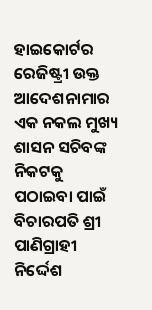ହାଇକୋର୍ଟର ରେଜିଷ୍ଟ୍ରୀ ଉକ୍ତ ଆଦେଶନାମାର ଏକ ନକଲ ମୁଖ୍ୟ ଶାସନ ସଚିବଙ୍କ ନିକଟକୁ ପଠାଇବା ପାଇଁ ବିଚାରପତି ଶ୍ରୀ ପାଣିଗ୍ରାହୀ ନିର୍ଦ୍ଦେଶ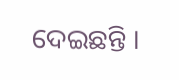ଦେଇଛନ୍ତି ।